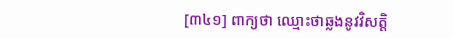[៣៤១] ពាក្យថា ឈ្មោះថាឆ្លងនូវវិសតិ្ត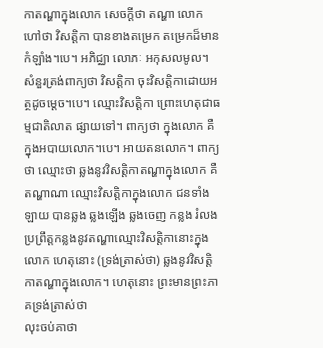កាតណ្ហាក្នុងលោក សេចក្តីថា តណ្ហា លោកហៅថា វិសត្តិកា បានខាងតម្រេក តម្រេកដ៏មានកំឡាំង។បេ។ អភិជ្ឈា លោភៈ អកុសលមូល។ សំនួរត្រង់ពាក្យថា វិសត្តិកា ចុះវិសត្តិកាដោយអត្ថដូចម្តេច។បេ។ ឈ្មោះវិសតិ្តកា ព្រោះហេតុជាធម្មជាតិលាត ផ្សាយទៅ។ ពាក្យថា ក្នុងលោក គឺក្នុងអបាយលោក។បេ។ អាយតនលោក។ ពាក្យថា ឈ្មោះថា ឆ្លងនូវវិសត្តិកាតណ្ហាក្នុងលោក គឺតណ្ហាណា ឈ្មោះវិសត្តិកាក្នុងលោក ជនទាំងឡាយ បានឆ្លង ឆ្លងឡើង ឆ្លងចេញ កន្លង រំលង ប្រព្រឹត្តកន្លងនូវតណ្ហាឈ្មោះវិសតិ្តកានោះក្នុងលោក ហេតុនោះ (ទ្រង់ត្រាស់ថា) ឆ្លងនូវវិសត្តិកាតណ្ហាក្នុងលោក។ ហេតុនោះ ព្រះមានព្រះភាគទ្រង់ត្រាស់ថា
លុះចប់គាថា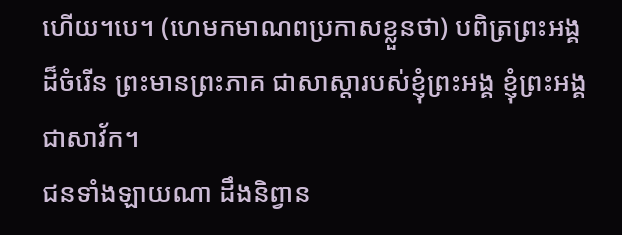ហើយ។បេ។ (ហេមកមាណពប្រកាសខ្លួនថា) បពិត្រព្រះអង្គដ៏ចំរើន ព្រះមានព្រះភាគ ជាសាស្តារបស់ខ្ញុំព្រះអង្គ ខ្ញុំព្រះអង្គជាសាវ័ក។
ជនទាំងឡាយណា ដឹងនិព្វាន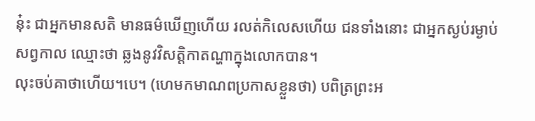នុ៎ះ ជាអ្នកមានសតិ មានធម៌ឃើញហើយ រលត់កិលេសហើយ ជនទាំងនោះ ជាអ្នកស្ងប់រម្ងាប់សព្វកាល ឈ្មោះថា ឆ្លងនូវវិសត្តិកាតណ្ហាក្នុងលោកបាន។
លុះចប់គាថាហើយ។បេ។ (ហេមកមាណពប្រកាសខ្លួនថា) បពិត្រព្រះអ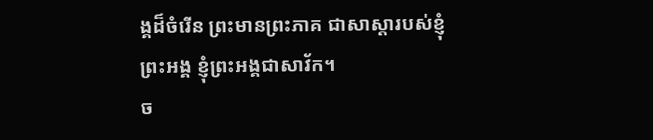ង្គដ៏ចំរើន ព្រះមានព្រះភាគ ជាសាស្តារបស់ខ្ញុំព្រះអង្គ ខ្ញុំព្រះអង្គជាសាវ័ក។
ច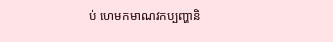ប់ ហេមកមាណវកប្បញ្ហានិ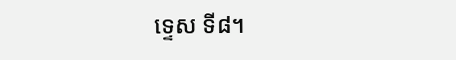ទ្ទេស ទី៨។